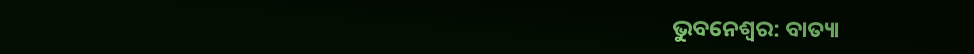ଭୁବନେଶ୍ୱର: ବାତ୍ୟା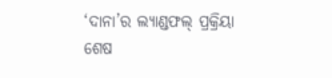‘ଦାନା’ର ଲ୍ୟାଣ୍ଡଫଲ୍ ପ୍ରକ୍ରିୟା ଶେଷ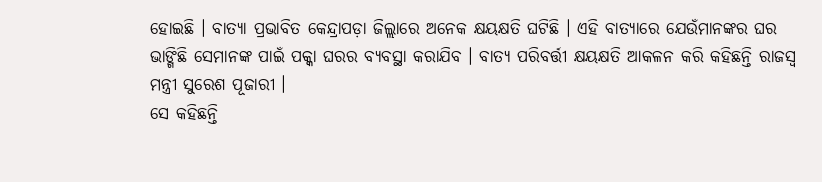ହୋଇଛି । ବାତ୍ୟା ପ୍ରଭାବିତ କେନ୍ଦ୍ରାପଡ଼ା ଜିଲ୍ଲାରେ ଅନେକ କ୍ଷୟକ୍ଷତି ଘଟିଛି । ଏହି ବାତ୍ୟାରେ ଯେଉଁମାନଙ୍କର ଘର ଭାଙ୍ଗିଛି ସେମାନଙ୍କ ପାଇଁ ପକ୍କା ଘରର ବ୍ୟବସ୍ଥା କରାଯିବ । ବାତ୍ୟ ପରିବର୍ତ୍ତୀ କ୍ଷୟକ୍ଷତି ଆକଳନ କରି କହିଛନ୍ତି ରାଜସ୍ୱ ମନ୍ତ୍ରୀ ସୁରେଶ ପୂଜାରୀ ।
ସେ କହିଛନ୍ତି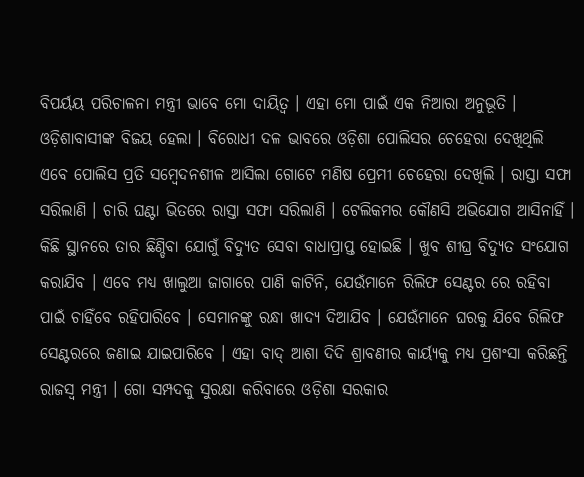ବିପର୍ୟୟ ପରିଚାଳନା ମନ୍ତ୍ରୀ ଭାବେ ମୋ ଦାୟିତ୍ୱ । ଏହା ମୋ ପାଇଁ ଏକ ନିଆରା ଅନୁଭୂତି । ଓଡ଼ିଶାବାସୀଙ୍କ ବିଜୟ ହେଲା । ବିରୋଧୀ ଦଳ ଭାବରେ ଓଡ଼ିଶା ପୋଲିସର ଚେହେରା ଦେଖିଥିଲି ଏବେ ପୋଲିସ ପ୍ରତି ସମ୍ବେଦନଶୀଳ ଆସିଲା ଗୋଟେ ମଣିଷ ପ୍ରେମୀ ଚେହେରା ଦେଖିଲି । ରାସ୍ତା ସଫା ସରିଲାଣି । ଚାରି ଘଣ୍ଟା ଭିତରେ ରାସ୍ତା ସଫା ସରିଲାଣି । ଟେଲିକମର କୌଣସି ଅଭିଯୋଗ ଆସିନାହିଁ । କିଛି ସ୍ଥାନରେ ତାର ଛିଣ୍ଡିବା ଯୋଗୁଁ ବିଦ୍ୟୁତ ସେବା ବାଧାପ୍ରାପ୍ତ ହୋଇଛି । ଖୁବ ଶୀଘ୍ର ବିଦ୍ୟୁତ ସଂଯୋଗ କରାଯିବ । ଏବେ ମଧ୍ୟ ଖାଲୁଆ ଜାଗାରେ ପାଣି କାଟିନି, ଯେଉଁମାନେ ରିଲିଫ ସେଣ୍ଟର ରେ ରହିବା ପାଇଁ ଚାହିଁବେ ରହିପାରିବେ । ସେମାନଙ୍କୁ ରନ୍ଧା ଖାଦ୍ୟ ଦିଆଯିବ । ଯେଉଁମାନେ ଘରକୁ ଯିବେ ରିଲିଫ ସେଣ୍ଟରରେ ଜଣାଇ ଯାଇପାରିବେ । ଏହା ବାଦ୍ ଆଶା ଦିଦି ଶ୍ରାବଣୀର କାର୍ୟ୍ୟକୁ ମଧ୍ୟ ପ୍ରଶଂସା କରିଛନ୍ତି ରାଜସ୍ୱ ମନ୍ତ୍ରୀ । ଗୋ ସମ୍ପଦକୁ ସୁରକ୍ଷା କରିବାରେ ଓଡ଼ିଶା ସରକାର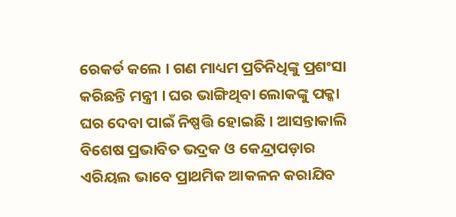ରେକର୍ଡ କଲେ । ଗଣ ମାଧ୍ୟମ ପ୍ରତିନିଧିଙ୍କୁ ପ୍ରଶଂସା କରିଛନ୍ତି ମନ୍ତ୍ରୀ । ଘର ଭାଙ୍ଗିଥିବା ଲୋକଙ୍କୁ ପକ୍କା ଘର ଦେବା ପାଇଁ ନିଷ୍ପତ୍ତି ହୋଇଛି । ଆସନ୍ତାକାଲି ବିଶେଷ ପ୍ରଭାବିତ ଭଦ୍ରକ ଓ କେନ୍ଦ୍ରାପଡ଼ାର ଏରିୟଲ ଭାବେ ପ୍ରାଥମିକ ଆକଳନ କରାଯିବ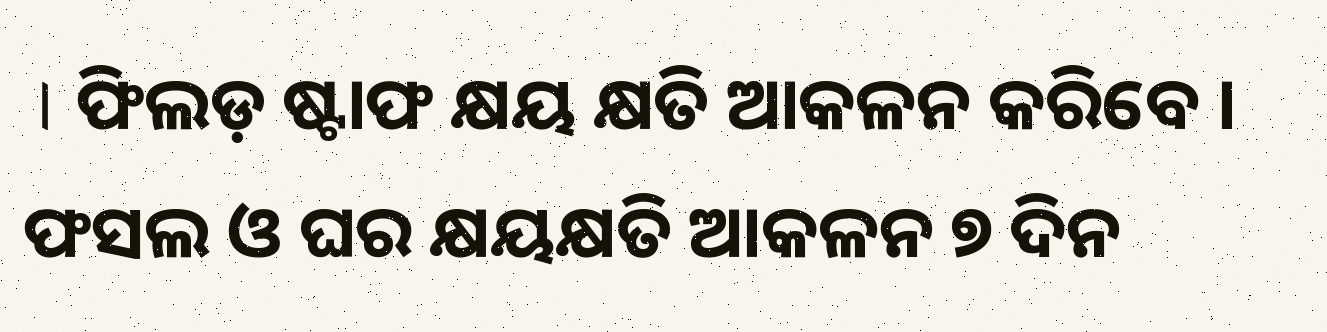। ଫିଲଡ଼ ଷ୍ଟାଫ କ୍ଷୟ କ୍ଷତି ଆକଳନ କରିବେ । ଫସଲ ଓ ଘର କ୍ଷୟକ୍ଷତି ଆକଳନ ୭ ଦିନ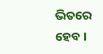ଭିତରେ ହେବ ।